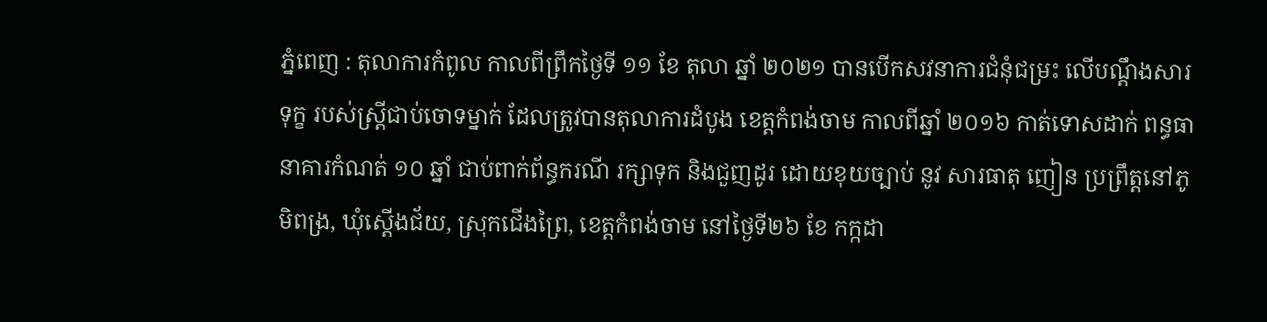ភ្នំពេញ : តុលាការកំពូល កាលពីព្រឹកថ្ងៃទី ១១ ខែ តុលា ឆ្នាំ ២០២១ បានបើកសវនាការជំនុំជម្រះ លើបណ្តឹងសារទុក្ខ របស់ស្រ្តីជាប់ចោទម្នាក់ ដែលត្រូវបានតុលាការដំបូង ខេត្តកំពង់ចាម កាលពីឆ្នាំ ២០១៦ កាត់ទោសដាក់ ពន្ធធានាគារកំណត់ ១០ ឆ្នាំ ជាប់ពាក់ព័ន្ធករណី រក្សាទុក និងជួញដូរ ដោយខុយច្បាប់ នូវ សារធាតុ ញៀន ប្រព្រឹត្តនៅភូមិពង្រ, ឃុំស្តើងជ័យ, ស្រុកជើងព្រៃ, ខេត្តកំពង់ចាម នៅថ្ងៃទី២៦ ខែ កក្កដា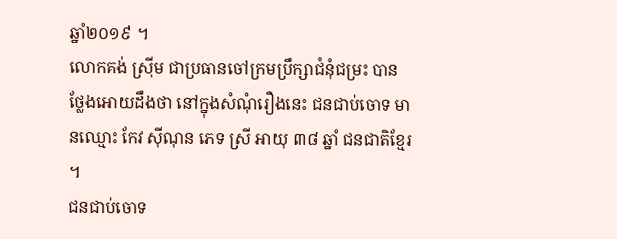ឆ្នាំ២០១៩ ។
លោកគង់ ស្រ៊ីម ជាប្រធានចៅក្រមប្រឹក្សាជំនុំជម្រះ បានថ្លែងអោយដឹងថា នៅក្នុងសំណុំរឿងនេះ ជនជាប់ចោទ មានឈ្មោះ កែវ ស៊ីណុន ភេទ ស្រី អាយុ ៣៨ ឆ្នាំ ជនជាតិខ្មែរ ។
ជនជាប់ចោទ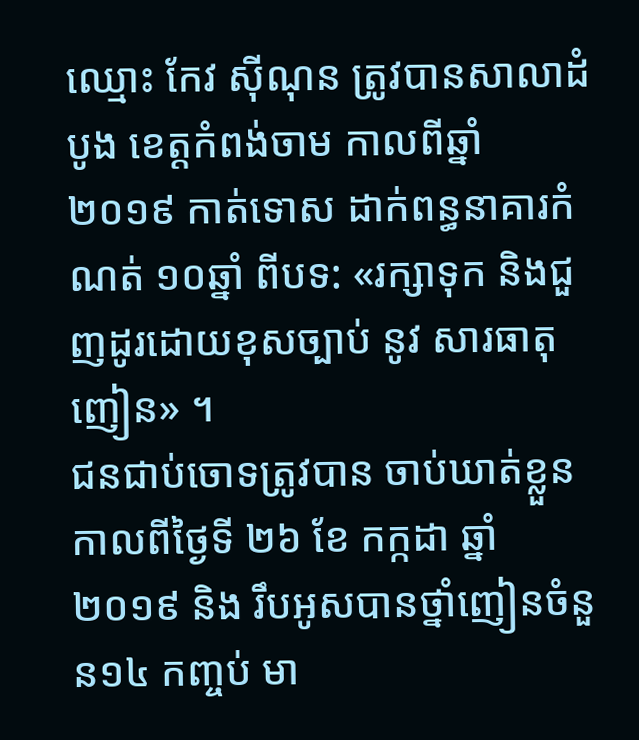ឈ្មោះ កែវ ស៊ីណុន ត្រូវបានសាលាដំបូង ខេត្តកំពង់ចាម កាលពីឆ្នាំ ២០១៩ កាត់ទោស ដាក់ពន្ធនាគារកំណត់ ១០ឆ្នាំ ពីបទ: «រក្សាទុក និងជួញដូរដោយខុសច្បាប់ នូវ សារធាតុញៀន» ។
ជនជាប់ចោទត្រូវបាន ចាប់ឃាត់ខ្លួន កាលពីថ្ងៃទី ២៦ ខែ កក្កដា ឆ្នាំ ២០១៩ និង រឹបអូសបានថ្នាំញៀនចំនួន១៤ កញ្ចប់ មា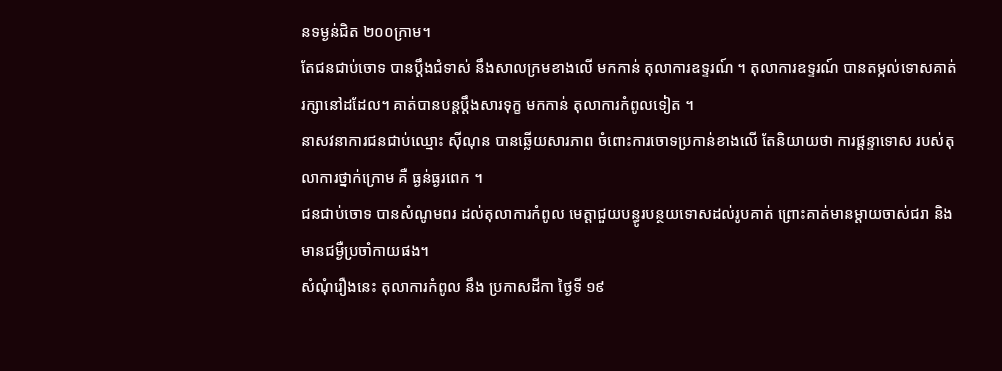នទម្ងន់ជិត ២០០ក្រាម។
តែជនជាប់ចោទ បានប្តឹងជំទាស់ នឹងសាលក្រមខាងលើ មកកាន់ តុលាការឧទ្ទរណ៍ ។ តុលាការឧទ្ទរណ៍ បានតម្កល់ទោសគាត់រក្សានៅដដែល។ គាត់បានបន្តប្តឹងសារទុក្ខ មកកាន់ តុលាការកំពូលទៀត ។
នាសវនាការជនជាប់ឈ្មោះ ស៊ីណុន បានឆ្លើយសារភាព ចំពោះការចោទប្រកាន់ខាងលើ តែនិយាយថា ការផ្តន្ទាទោស របស់តុលាការថ្នាក់ក្រោម គឺ ធ្ងន់ធ្ងរពេក ។
ជនជាប់ចោទ បានសំណូមពរ ដល់តុលាការកំពូល មេត្តាជួយបន្ធូរបន្ថយទោសដល់រូបគាត់ ព្រោះគាត់មានម្តាយចាស់ជរា និង មានជម្ងឺប្រចាំកាយផង។
សំណុំរឿងនេះ តុលាការកំពូល នឹង ប្រកាសដីកា ថ្ងៃទី ១៩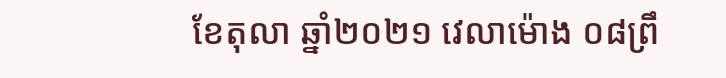ខែតុលា ឆ្នាំ២០២១ វេលាម៉ោង ០៨ព្រឹ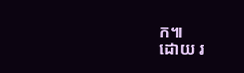ក៕
ដោយ រ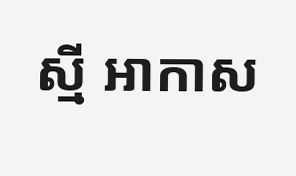ស្មី អាកាស